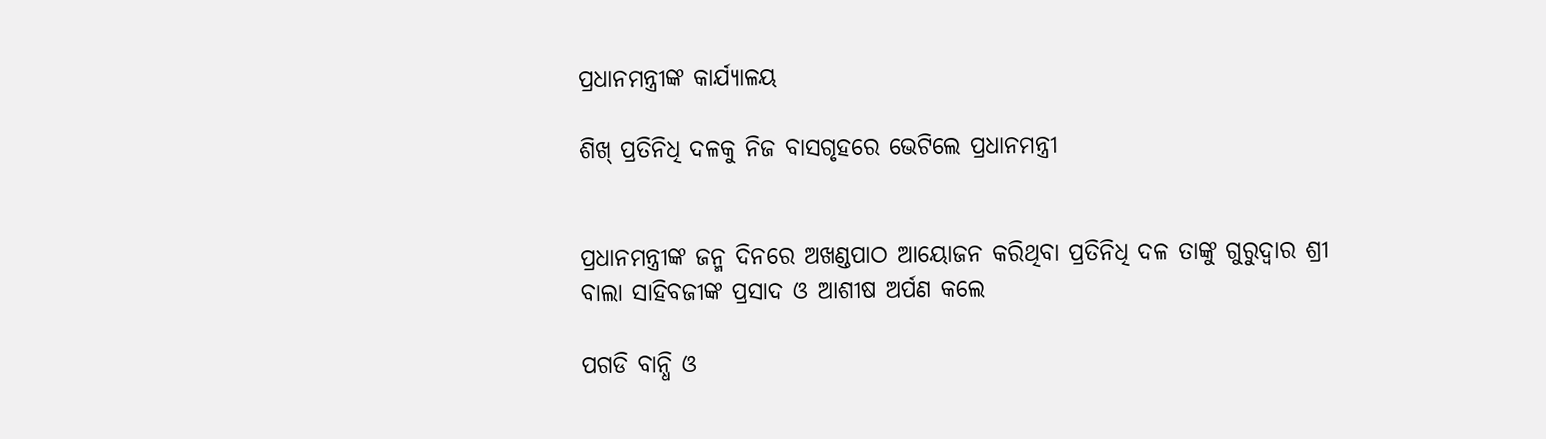ପ୍ରଧାନମନ୍ତ୍ରୀଙ୍କ କାର୍ଯ୍ୟାଳୟ

ଶିଖ୍ ପ୍ରତିନିଧି ଦଳକୁ ନିଜ ବାସଗୃହରେ ଭେଟିଲେ ପ୍ରଧାନମନ୍ତ୍ରୀ


ପ୍ରଧାନମନ୍ତ୍ରୀଙ୍କ ଜନ୍ମ ଦିନରେ ଅଖଣ୍ଡପାଠ ଆୟୋଜନ କରିଥିବା ପ୍ରତିନିଧି ଦଳ ତାଙ୍କୁ ଗୁରୁଦ୍ୱାର ଶ୍ରୀ ବାଲା ସାହିବଜୀଙ୍କ ପ୍ରସାଦ ଓ ଆଶୀଷ ଅର୍ପଣ କଲେ

ପଗଡି ବାନ୍ଧି ଓ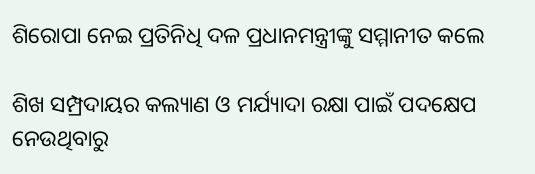ଶିରୋପା ନେଇ ପ୍ରତିନିଧି ଦଳ ପ୍ରଧାନମନ୍ତ୍ରୀଙ୍କୁ ସମ୍ମାନୀତ କଲେ

ଶିଖ ସମ୍ପ୍ରଦାୟର କଲ୍ୟାଣ ଓ ମର୍ଯ୍ୟାଦା ରକ୍ଷା ପାଇଁ ପଦକ୍ଷେପ ନେଉଥିବାରୁ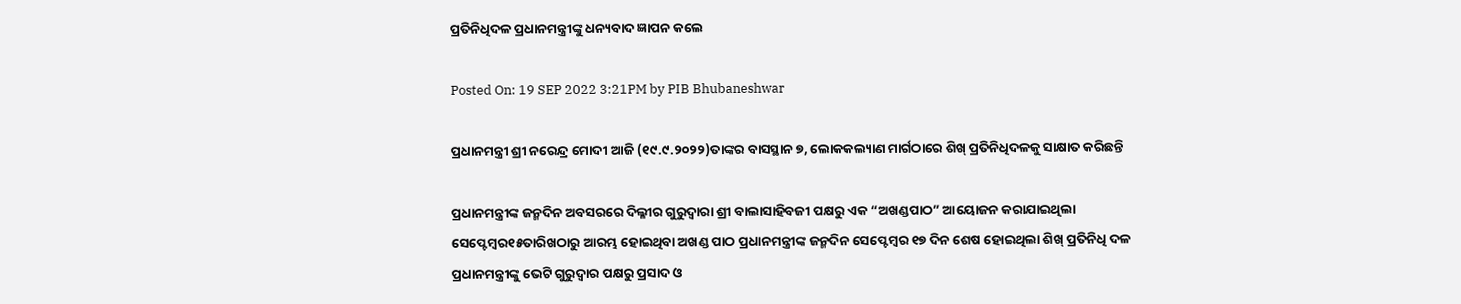ପ୍ରତିନିଧିଦଳ ପ୍ରଧାନମନ୍ତ୍ରୀଙ୍କୁ ଧନ୍ୟବାଦ ଜ୍ଞାପନ କଲେ

Posted On: 19 SEP 2022 3:21PM by PIB Bhubaneshwar

ପ୍ରଧାନମନ୍ତ୍ରୀ ଶ୍ରୀ ନରେନ୍ଦ୍ର ମୋଦୀ ଆଜି (୧୯.୯.୨୦୨୨)ତାଙ୍କର ବାସସ୍ଥାନ ୭, ଲୋକକଲ୍ୟାଣ ମାର୍ଗଠାରେ ଶିଖ୍ ପ୍ରତିନିଧିଦଳକୁ ସାକ୍ଷାତ କରିଛନ୍ତି

ପ୍ରଧାନମନ୍ତ୍ରୀଙ୍କ ଜନ୍ମଦିନ ଅବସରରେ ଦିଲ୍ଳୀର ଗୁରୁଦ୍ୱାରା ଶ୍ରୀ ବାଲାସାହିବଜୀ ପକ୍ଷରୁ ଏକ “ଅଖଣ୍ଡପାଠ” ଆୟୋଜନ କରାଯାଇଥିଲା ସେପ୍ଟେମ୍ବର୧୫ତାରିଖଠାରୁ ଆରମ୍ଭ ହୋଇଥିବା ଅଖଣ୍ଡ ପାଠ ପ୍ରଧାନମନ୍ତ୍ରୀଙ୍କ ଜନ୍ମଦିନ ସେପ୍ଟେମ୍ବର ୧୭ ଦିନ ଶେଷ ହୋଇଥିଲା ଶିଖ୍ ପ୍ରତିନିଧି ଦଳ ପ୍ରଧାନମନ୍ତ୍ରୀଙ୍କୁ ଭେଟି ଗୁରୁଦ୍ୱାର ପକ୍ଷରୁ ପ୍ରସାଦ ଓ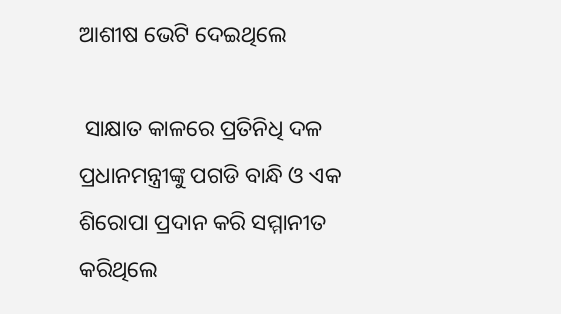ଆଶୀଷ ଭେଟି ଦେଇଥିଲେ

 ସାକ୍ଷାତ କାଳରେ ପ୍ରତିନିଧି ଦଳ ପ୍ରଧାନମନ୍ତ୍ରୀଙ୍କୁ ପଗଡି ବାନ୍ଧି ଓ ଏକ ଶିରୋପା ପ୍ରଦାନ କରି ସମ୍ମାନୀତ କରିଥିଲେ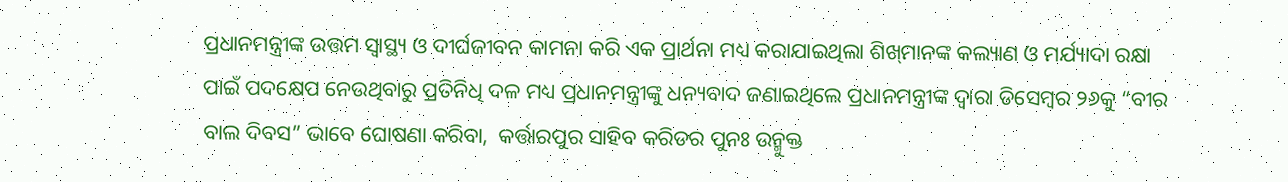ପ୍ରଧାନମନ୍ତ୍ରୀଙ୍କ ଉତ୍ତମ ସ୍ୱାସ୍ଥ୍ୟ ଓ ଦୀର୍ଘଜୀବନ କାମନା କରି ଏକ ପ୍ରାର୍ଥନା ମଧ୍ୟ କରାଯାଇଥିଲା ଶିଖ୍‌ମାନଙ୍କ କଲ୍ୟାଣ ଓ ମର୍ଯ୍ୟାଦା ରକ୍ଷା ପାଇଁ ପଦକ୍ଷେପ ନେଉଥିବାରୁ ପ୍ରତିନିଧି ଦଳ ମଧ୍ୟ ପ୍ରଧାନମନ୍ତ୍ରୀଙ୍କୁ ଧନ୍ୟବାଦ ଜଣାଇଥିଲେ ପ୍ରଧାନମନ୍ତ୍ରୀଙ୍କ ଦ୍ୱାରା ଡିସେମ୍ବର ୨୬କୁ “ବୀର ବାଲ ଦିବସ” ଭାବେ ଘୋଷଣା କରିବା,  କର୍ତ୍ତାରପୁର ସାହିବ କରିଡର ପୁନଃ ଉନ୍ମୁକ୍ତ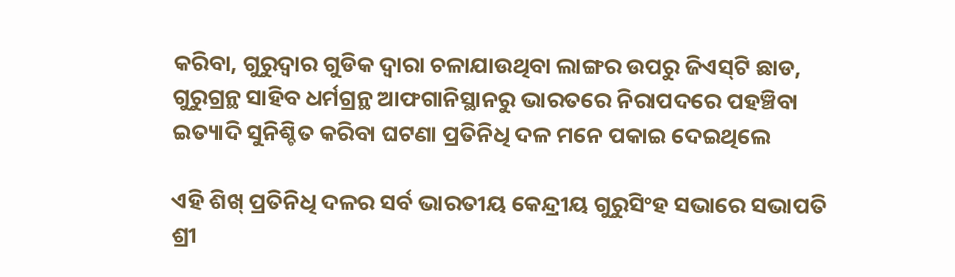କରିବା, ଗୁରୁଦ୍ୱାର ଗୁଡିକ ଦ୍ୱାରା ଚଳାଯାଉଥିବା ଲାଙ୍ଗର ଉପରୁ ଜିଏସ୍‌ଟି ଛାଡ, ଗୁରୁଗ୍ରନ୍ଥ ସାହିବ ଧର୍ମଗ୍ରନ୍ଥ ଆଫଗାନିସ୍ଥାନରୁ ଭାରତରେ ନିରାପଦରେ ପହଞ୍ଚିବା ଇତ୍ୟାଦି ସୁନିଶ୍ଚିତ କରିବା ଘଟଣା ପ୍ରତିନିଧି ଦଳ ମନେ ପକାଇ ଦେଇଥିଲେ

ଏହି ଶିଖ୍ ପ୍ରତିନିଧି ଦଳର ସର୍ବ ଭାରତୀୟ କେନ୍ଦ୍ରୀୟ ଗୁରୁସିଂହ ସଭାରେ ସଭାପତି ଶ୍ରୀ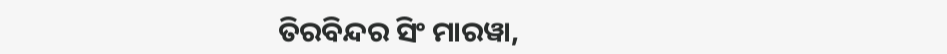ତିରବିନ୍ଦର ସିଂ ମାରୱା,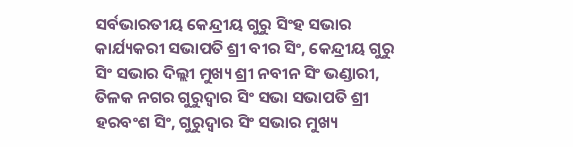ସର୍ବଭାରତୀୟ କେନ୍ଦ୍ରୀୟ ଗୁରୁ ସିଂହ ସଭାର କାର୍ଯ୍ୟକରୀ ସଭାପତି ଶ୍ରୀ ବୀର ସିଂ, କେନ୍ଦ୍ରୀୟ ଗୁରୁ ସିଂ ସଭାର ଦିଲ୍ଲୀ ମୁଖ୍ୟ ଶ୍ରୀ ନବୀନ ସିଂ ଭଣ୍ଡାରୀ, ତିଳକ ନଗର ଗୁରୁଦ୍ୱାର ସିଂ ସଭା ସଭାପତି ଶ୍ରୀ ହରବଂଶ ସିଂ, ଗୁରୁଦ୍ୱାର ସିଂ ସଭାର ମୁଖ୍ୟ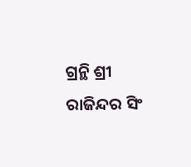ଗ୍ରନ୍ଥି ଶ୍ରୀ ରାଜିନ୍ଦର ସିଂ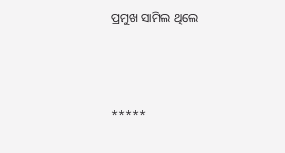ପ୍ରମୁଖ ସାମିଲ ଥିଲେ



*****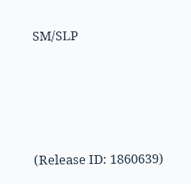SM/SLP





(Release ID: 1860639)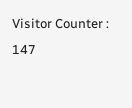Visitor Counter : 147